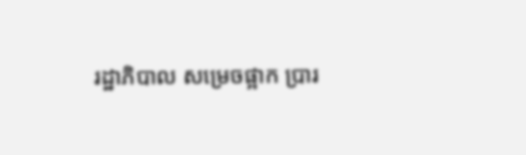រដ្ឋាភិបាល សម្រេចផ្អាក ប្រារ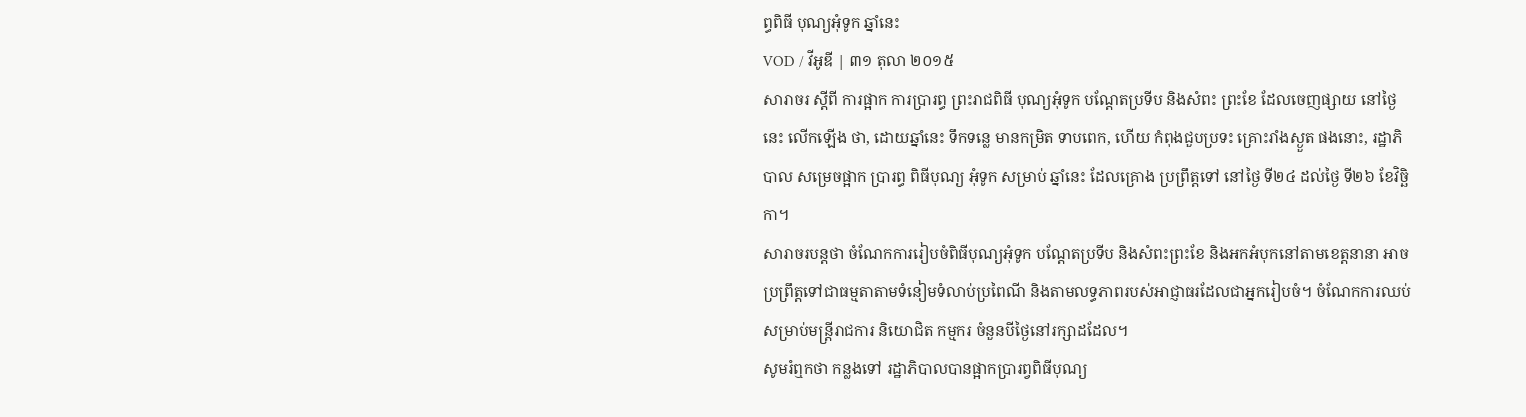ព្ធពិធី បុណ្យអុំទូក ឆ្នាំនេះ
VOD / វីអូឌី | ៣១ តុលា ២០១៥
សារាចរ ស្តីពី ការផ្អាក ការប្រារព្ធ ព្រះរាជពិធី បុណ្យអុំទូក បណ្តែតប្រទីប និងសំពះ ព្រះខែ ដែលចេញផ្សាយ នៅថ្ងៃនេះ លើកឡើង ថា, ដោយឆ្នាំនេះ ទឹកទន្លេ មានកម្រិត ទាបពេក, ហើយ កំពុងជួបប្រទះ គ្រោះរាំងស្ងួត ផងនោះ, រដ្ឋាភិបាល សម្រេចផ្អាក ប្រារព្ធ ពិធីបុណ្យ អុំទូក សម្រាប់ ឆ្នាំនេះ ដែលគ្រោង ប្រព្រឹត្តទៅ នៅថ្ងៃ ទី២៤ ដល់ថ្ងៃ ទី២៦ ខែវិច្ឆិកា។
សារាចរបន្តថា ចំណែកការរៀបចំពិធីបុណ្យអុំទូក បណ្តែតប្រទីប និងសំពះព្រះខែ និងអកអំបុកនៅតាមខេត្តនានា អាចប្រព្រឹត្តទៅជាធម្មតាតាមទំនៀមទំលាប់ប្រពៃណី និងតាមលទ្ធភាពរបស់អាជ្ញាធរដែលជាអ្នករៀបចំ។ ចំណែកការឈប់សម្រាប់មន្ត្រីរាជការ និយោជិត កម្មករ ចំនួនបីថ្ងៃនៅរក្សាដដែល។
សូមរំឮកថា កន្លងទៅ រដ្ឋាភិបាលបានផ្អាកប្រារព្វពិធីបុណ្យ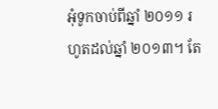អុំទូកចាប់ពីឆ្នាំ ២០១១ រហូតដល់ឆ្នាំ ២០១៣។ តែ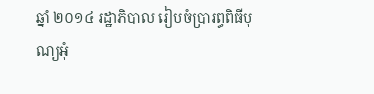ឆ្នាំ ២០១៤ រដ្ឋាភិបាល រៀបចំប្រារព្ធពិធីបុណ្យអុំ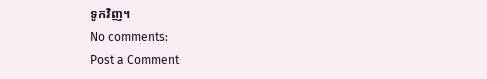ទូកវិញ។
No comments:
Post a Comment